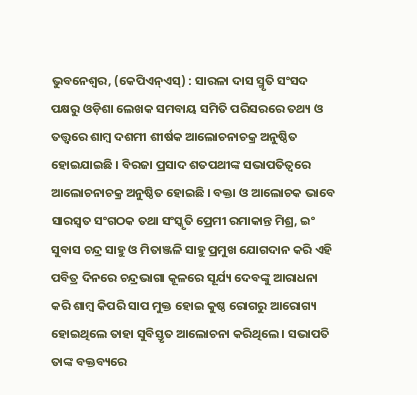ଭୁବନେଶ୍ୱର, (କେପିଏନ୍ଏସ୍) : ସାରଳା ଦାସ ସ୍ମୃତି ସଂସଦ ପକ୍ଷରୁ ଓଡ଼ିଶା ଲେଖକ ସମବାୟ ସମିତି ପରିସରରେ ତଥ୍ୟ ଓ ତତ୍ତ୍ଵରେ ଶାମ୍ବ ଦଶମୀ ଶୀର୍ଷକ ଆଲୋଚନାଚକ୍ର ଅନୁଷ୍ଠିତ ହୋଇଯାଇଛି । ବିରଜା ପ୍ରସାଦ ଶତପଥୀଙ୍କ ସଭାପତିତ୍ୱରେ ଆଲୋଚନାଚକ୍ର ଅନୁଷ୍ଠିତ ହୋଇଛି । ବକ୍ତା ଓ ଆଲୋଚକ ଭାବେ ସାରସ୍ଵତ ସଂଗଠକ ତଥା ସଂସ୍କୃତି ପ୍ରେମୀ ରମାକାନ୍ତ ମିଶ୍ର, ଇଂ ସୁବାସ ଚନ୍ଦ୍ର ସାହୁ ଓ ମିତାଞ୍ଜଳି ସାହୁ ପ୍ରମୁଖ ଯୋଗଦାନ କରି ଏହି ପବିତ୍ର ଦିନରେ ଚନ୍ଦ୍ରଭାଗା କୂଳରେ ସୂର୍ଯ୍ୟ ଦେବଙ୍କୁ ଆରାଧନା କରି ଶାମ୍ବ କିପରି ସାପ ମୁକ୍ତ ହୋଇ କୁଷ୍ଠ ରୋଗରୁ ଆରୋଗ୍ୟ ହୋଇଥିଲେ ତାହା ସୁବିସ୍ତୃତ ଆଲୋଚନା କରିଥିଲେ । ସଭାପତି ତାଙ୍କ ବକ୍ତବ୍ୟରେ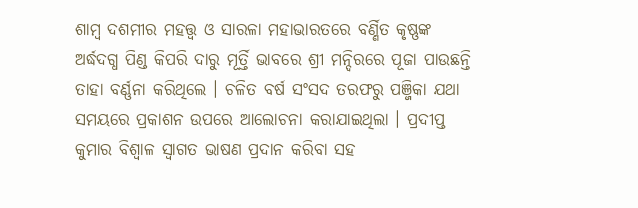ଶାମ୍ବ ଦଶମୀର ମହତ୍ତ୍ଵ ଓ ସାରଳା ମହାଭାରତରେ ବର୍ଣ୍ଣିତ କୃଷ୍ଣଙ୍କ ଅର୍ଦ୍ଧଦଗ୍ଧ ପିଣ୍ଡ କିପରି ଦାରୁ ମୂର୍ତ୍ତି ଭାବରେ ଶ୍ରୀ ମନ୍ଦିରରେ ପୂଜା ପାଉଛନ୍ତି ତାହା ବର୍ଣ୍ଣନା କରିଥିଲେ । ଚଳିତ ବର୍ଷ ସଂସଦ ତରଫରୁ ପଞ୍ଜିକା ଯଥା ସମୟରେ ପ୍ରକାଶନ ଉପରେ ଆଲୋଚନା କରାଯାଇଥିଲା । ପ୍ରଦୀପ୍ତ କୁମାର ବିଶ୍ୱାଳ ସ୍ୱାଗତ ଭାଷଣ ପ୍ରଦାନ କରିବା ସହ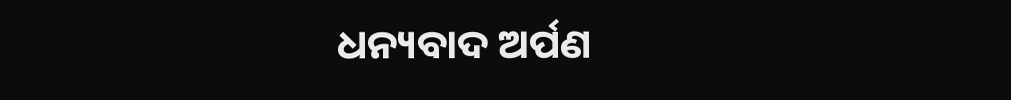ଧନ୍ୟବାଦ ଅର୍ପଣ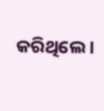କରିଥିଲେ ।